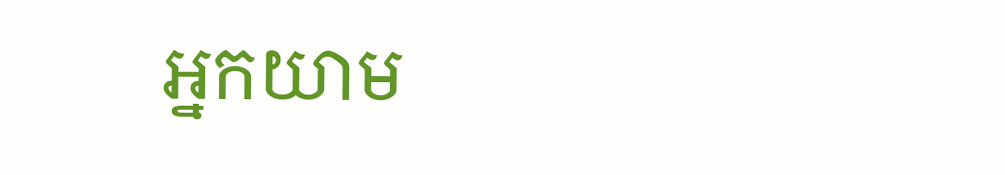អ្នកយាម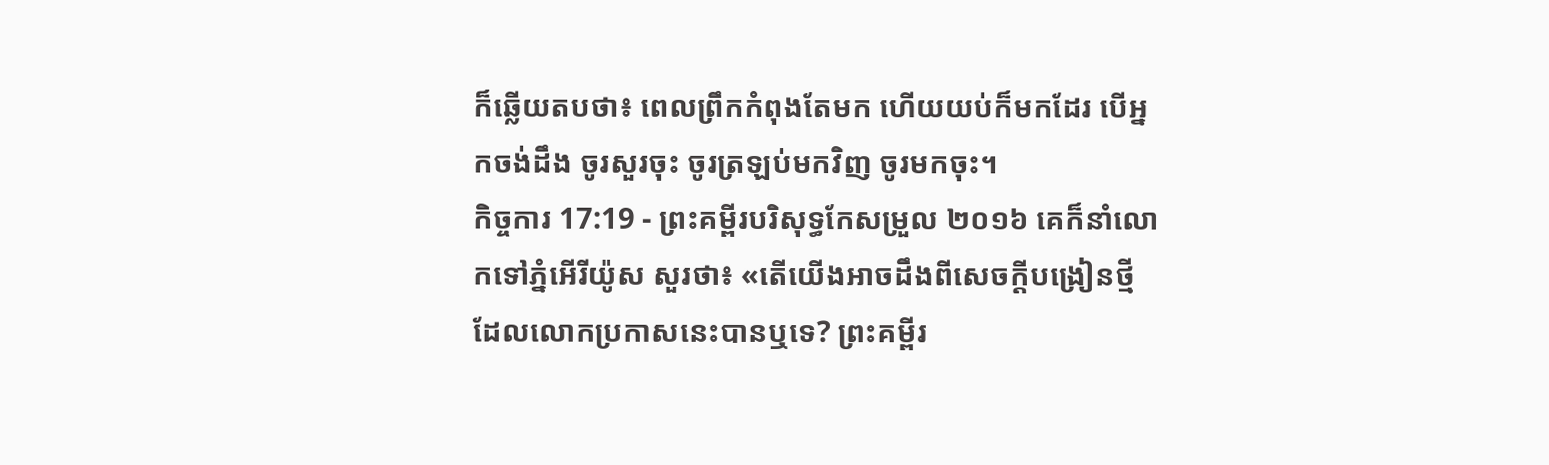ក៏ឆ្លើយតបថា៖ ពេលព្រឹកកំពុងតែមក ហើយយប់ក៏មកដែរ បើអ្នកចង់ដឹង ចូរសួរចុះ ចូរត្រឡប់មកវិញ ចូរមកចុះ។
កិច្ចការ 17:19 - ព្រះគម្ពីរបរិសុទ្ធកែសម្រួល ២០១៦ គេក៏នាំលោកទៅភ្នំអើរីយ៉ូស សួរថា៖ «តើយើងអាចដឹងពីសេចក្ដីបង្រៀនថ្មី ដែលលោកប្រកាសនេះបានឬទេ? ព្រះគម្ពីរ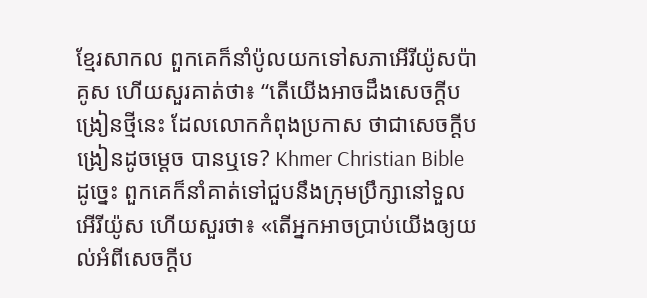ខ្មែរសាកល ពួកគេក៏នាំប៉ូលយកទៅសភាអើរីយ៉ូសប៉ាគូស ហើយសួរគាត់ថា៖ “តើយើងអាចដឹងសេចក្ដីបង្រៀនថ្មីនេះ ដែលលោកកំពុងប្រកាស ថាជាសេចក្ដីបង្រៀនដូចម្ដេច បានឬទេ? Khmer Christian Bible ដូច្នេះ ពួកគេក៏នាំគាត់ទៅជួបនឹងក្រុមប្រឹក្សានៅទួលអើរីយ៉ូស ហើយសួរថា៖ «តើអ្នកអាចប្រាប់យើងឲ្យយល់អំពីសេចក្ដីប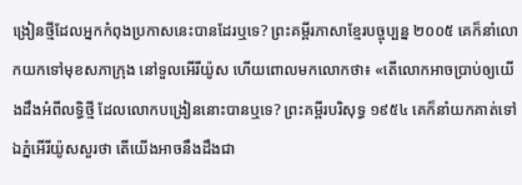ង្រៀនថ្មីដែលអ្នកកំពុងប្រកាសនេះបានដែរឬទេ? ព្រះគម្ពីរភាសាខ្មែរបច្ចុប្បន្ន ២០០៥ គេក៏នាំលោកយកទៅមុខសភាក្រុង នៅទួលអើរីយ៉ូស ហើយពោលមកលោកថា៖ «តើលោកអាចប្រាប់ឲ្យយើងដឹងអំពីលទ្ធិថ្មី ដែលលោកបង្រៀននោះបានឬទេ? ព្រះគម្ពីរបរិសុទ្ធ ១៩៥៤ គេក៏នាំយកគាត់ទៅឯភ្នំអើរីយ៉ូសសួរថា តើយើងអាចនឹងដឹងជា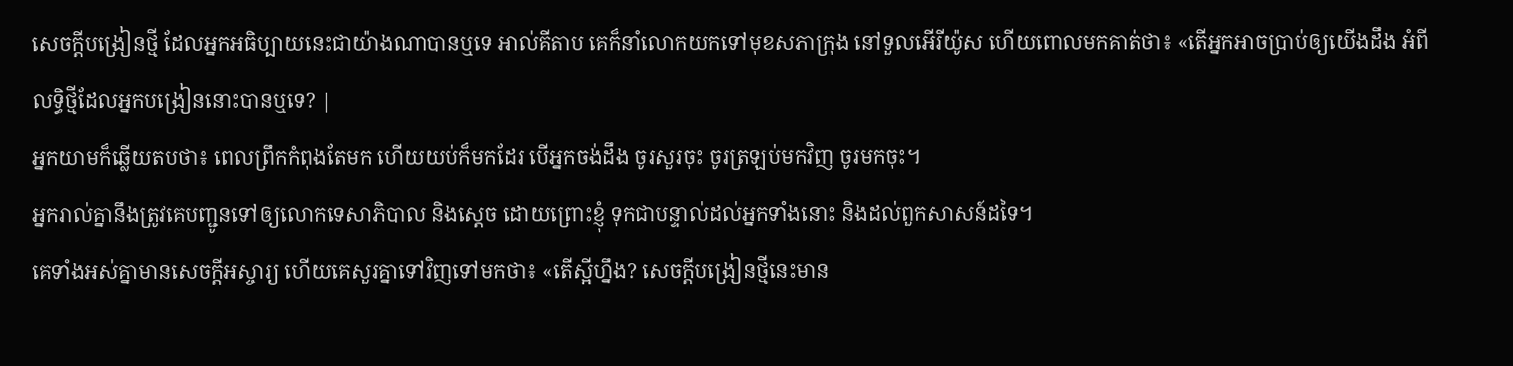សេចក្ដីបង្រៀនថ្មី ដែលអ្នកអធិប្បាយនេះជាយ៉ាងណាបានឬទេ អាល់គីតាប គេក៏នាំលោកយកទៅមុខសភាក្រុង នៅទួលអើរីយ៉ូស ហើយពោលមកគាត់ថា៖ «តើអ្នកអាចប្រាប់ឲ្យយើងដឹង អំពីលទ្ធិថ្មីដែលអ្នកបង្រៀននោះបានឬទេ? |
អ្នកយាមក៏ឆ្លើយតបថា៖ ពេលព្រឹកកំពុងតែមក ហើយយប់ក៏មកដែរ បើអ្នកចង់ដឹង ចូរសួរចុះ ចូរត្រឡប់មកវិញ ចូរមកចុះ។
អ្នករាល់គ្នានឹងត្រូវគេបញ្ជូនទៅឲ្យលោកទេសាភិបាល និងស្តេច ដោយព្រោះខ្ញុំ ទុកជាបន្ទាល់ដល់អ្នកទាំងនោះ និងដល់ពួកសាសន៍ដទៃ។
គេទាំងអស់គ្នាមានសេចក្ដីអស្ចារ្យ ហើយគេសួរគ្នាទៅវិញទៅមកថា៖ «តើស្អីហ្នឹង? សេចក្តីបង្រៀនថ្មីនេះមាន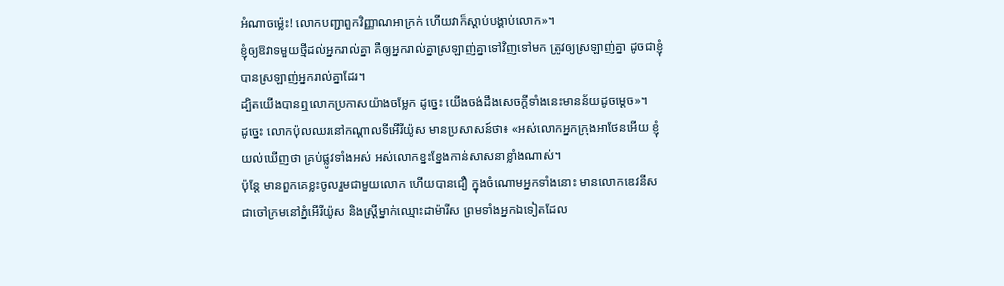អំណាចម៉្លេះ! លោកបញ្ជាពួកវិញ្ញាណអាក្រក់ ហើយវាក៏ស្តាប់បង្គាប់លោក»។
ខ្ញុំឲ្យឱវាទមួយថ្មីដល់អ្នករាល់គ្នា គឺឲ្យអ្នករាល់គ្នាស្រឡាញ់គ្នាទៅវិញទៅមក ត្រូវឲ្យស្រឡាញ់គ្នា ដូចជាខ្ញុំបានស្រឡាញ់អ្នករាល់គ្នាដែរ។
ដ្បិតយើងបានឮលោកប្រកាសយ៉ាងចម្លែក ដូច្នេះ យើងចង់ដឹងសេចក្តីទាំងនេះមានន័យដូចម្ដេច»។
ដូច្នេះ លោកប៉ុលឈរនៅកណ្តាលទីអើរីយ៉ូស មានប្រសាសន៍ថា៖ «អស់លោកអ្នកក្រុងអាថែនអើយ ខ្ញុំយល់ឃើញថា គ្រប់ផ្លូវទាំងអស់ អស់លោកខ្នះខ្នែងកាន់សាសនាខ្លាំងណាស់។
ប៉ុន្តែ មានពួកគេខ្លះចូលរួមជាមួយលោក ហើយបានជឿ ក្នុងចំណោមអ្នកទាំងនោះ មានលោកឌេវនីស ជាចៅក្រមនៅភ្នំអើរីយ៉ូស និងស្ត្រីម្នាក់ឈ្មោះដាម៉ារីស ព្រមទាំងអ្នកឯទៀតដែល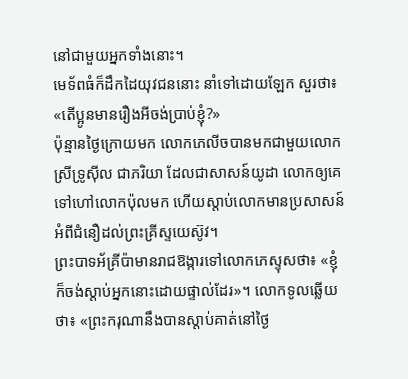នៅជាមួយអ្នកទាំងនោះ។
មេទ័ពធំក៏ដឹកដៃយុវជននោះ នាំទៅដោយឡែក សួរថា៖ «តើប្អូនមានរឿងអីចង់ប្រាប់ខ្ញុំ?»
ប៉ុន្មានថ្ងៃក្រោយមក លោកភេលីចបានមកជាមួយលោកស្រីទ្រូស៊ីល ជាភរិយា ដែលជាសាសន៍យូដា លោកឲ្យគេទៅហៅលោកប៉ុលមក ហើយស្តាប់លោកមានប្រសាសន៍អំពីជំនឿដល់ព្រះគ្រីស្ទយេស៊ូវ។
ព្រះបាទអ័គ្រីប៉ាមានរាជឱង្ការទៅលោកភេស្ទុសថា៖ «ខ្ញុំក៏ចង់ស្តាប់អ្នកនោះដោយផ្ទាល់ដែរ»។ លោកទូលឆ្លើយថា៖ «ព្រះករុណានឹងបានស្តាប់គាត់នៅថ្ងៃ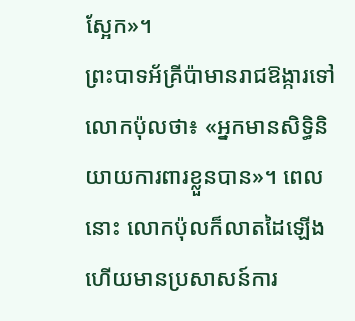ស្អែក»។
ព្រះបាទអ័គ្រីប៉ាមានរាជឱង្ការទៅលោកប៉ុលថា៖ «អ្នកមានសិទ្ធិនិយាយការពារខ្លួនបាន»។ ពេលនោះ លោកប៉ុលក៏លាតដៃឡើង ហើយមានប្រសាសន៍ការ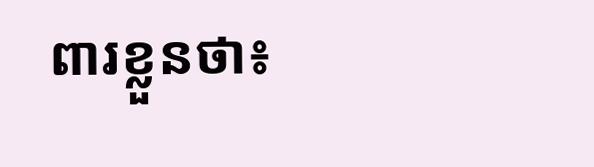ពារខ្លួនថា៖